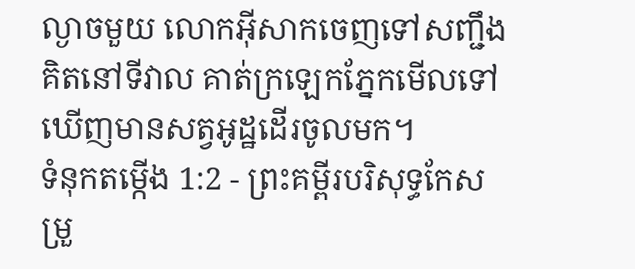ល្ងាចមួយ លោកអ៊ីសាកចេញទៅសញ្ជឹងគិតនៅទីវាល គាត់ក្រឡេកភ្នែកមើលទៅ ឃើញមានសត្វអូដ្ឋដើរចូលមក។
ទំនុកតម្កើង 1:2 - ព្រះគម្ពីរបរិសុទ្ធកែសម្រួ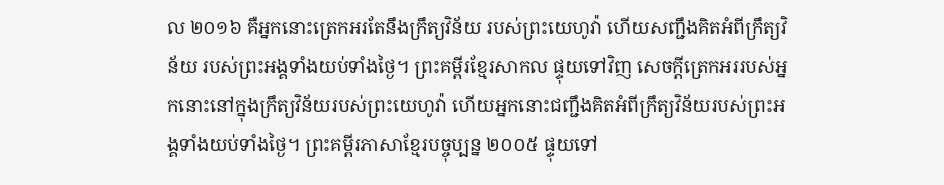ល ២០១៦ គឺអ្នកនោះត្រេកអរតែនឹងក្រឹត្យវិន័យ របស់ព្រះយេហូវ៉ា ហើយសញ្ជឹងគិតអំពីក្រឹត្យវិន័យ របស់ព្រះអង្គទាំងយប់ទាំងថ្ងៃ។ ព្រះគម្ពីរខ្មែរសាកល ផ្ទុយទៅវិញ សេចក្ដីត្រេកអររបស់អ្នកនោះនៅក្នុងក្រឹត្យវិន័យរបស់ព្រះយេហូវ៉ា ហើយអ្នកនោះជញ្ជឹងគិតអំពីក្រឹត្យវិន័យរបស់ព្រះអង្គទាំងយប់ទាំងថ្ងៃ។ ព្រះគម្ពីរភាសាខ្មែរបច្ចុប្បន្ន ២០០៥ ផ្ទុយទៅ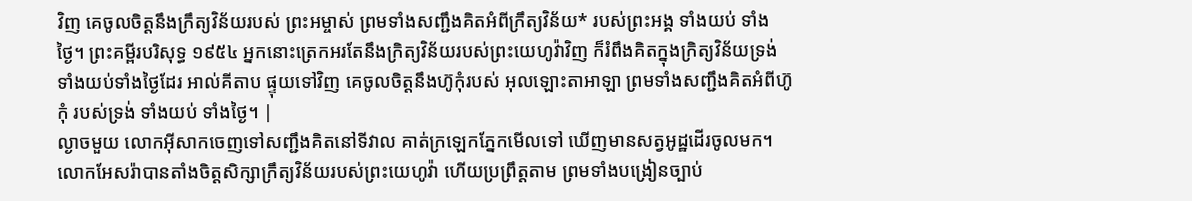វិញ គេចូលចិត្តនឹងក្រឹត្យវិន័យរបស់ ព្រះអម្ចាស់ ព្រមទាំងសញ្ជឹងគិតអំពីក្រឹត្យវិន័យ* របស់ព្រះអង្គ ទាំងយប់ ទាំងថ្ងៃ។ ព្រះគម្ពីរបរិសុទ្ធ ១៩៥៤ អ្នកនោះត្រេកអរតែនឹងក្រិត្យវិន័យរបស់ព្រះយេហូវ៉ាវិញ ក៏រំពឹងគិតក្នុងក្រិត្យវិន័យទ្រង់ទាំងយប់ទាំងថ្ងៃដែរ អាល់គីតាប ផ្ទុយទៅវិញ គេចូលចិត្តនឹងហ៊ូកុំរបស់ អុលឡោះតាអាឡា ព្រមទាំងសញ្ជឹងគិតអំពីហ៊ូកុំ របស់ទ្រង់ ទាំងយប់ ទាំងថ្ងៃ។ |
ល្ងាចមួយ លោកអ៊ីសាកចេញទៅសញ្ជឹងគិតនៅទីវាល គាត់ក្រឡេកភ្នែកមើលទៅ ឃើញមានសត្វអូដ្ឋដើរចូលមក។
លោកអែសរ៉ាបានតាំងចិត្តសិក្សាក្រឹត្យវិន័យរបស់ព្រះយេហូវ៉ា ហើយប្រព្រឹត្តតាម ព្រមទាំងបង្រៀនច្បាប់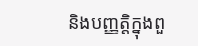និងបញ្ញត្តិក្នុងពួ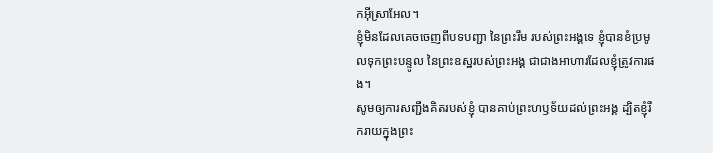កអ៊ីស្រាអែល។
ខ្ញុំមិនដែលគេចចេញពីបទបញ្ជា នៃព្រះរឹម របស់ព្រះអង្គទេ ខ្ញុំបានខំប្រមូលទុកព្រះបន្ទូល នៃព្រះឧស្ឋរបស់ព្រះអង្គ ជាជាងអាហារដែលខ្ញុំត្រូវការផង។
សូមឲ្យការសញ្ជឹងគិតរបស់ខ្ញុំ បានគាប់ព្រះហឫទ័យដល់ព្រះអង្គ ដ្បិតខ្ញុំរីករាយក្នុងព្រះ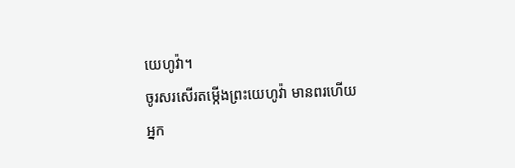យេហូវ៉ា។
ចូរសរសើរតម្កើងព្រះយេហូវ៉ា មានពរហើយ អ្នក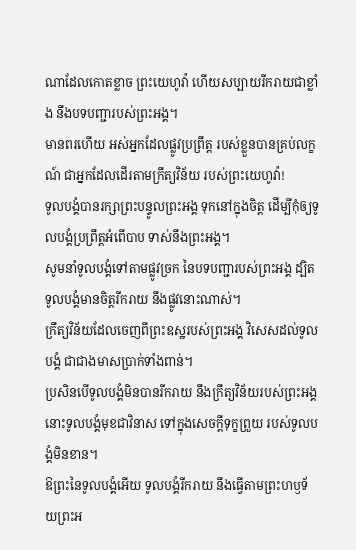ណាដែលកោតខ្លាច ព្រះយេហូវ៉ា ហើយសប្បាយរីករាយជាខ្លាំង នឹងបទបញ្ជារបស់ព្រះអង្គ។
មានពរហើយ អស់អ្នកដែលផ្លូវប្រព្រឹត្ត របស់ខ្លួនបានគ្រប់លក្ខណ៍ ជាអ្នកដែលដើរតាមក្រឹត្យវិន័យ របស់ព្រះយេហូវ៉ា!
ទូលបង្គំបានរក្សាព្រះបន្ទូលព្រះអង្គ ទុកនៅក្នុងចិត្ត ដើម្បីកុំឲ្យទូលបង្គំប្រព្រឹត្តអំពើបាប ទាស់នឹងព្រះអង្គ។
សូមនាំទូលបង្គំទៅតាមផ្លូវច្រក នៃបទបញ្ជារបស់ព្រះអង្គ ដ្បិតទូលបង្គំមានចិត្តរីករាយ នឹងផ្លូវនោះណាស់។
ក្រឹត្យវិន័យដែលចេញពីព្រះឧស្ឋរបស់ព្រះអង្គ វិសេសដល់ទូលបង្គំ ជាជាងមាសប្រាក់ទាំងពាន់។
ប្រសិនបើទូលបង្គំមិនបានរីករាយ នឹងក្រឹត្យវិន័យរបស់ព្រះអង្គ នោះទូលបង្គំមុខជាវិនាស ទៅក្នុងសេចក្ដីទុក្ខព្រួយ របស់ទូលបង្គំមិនខាន។
ឱព្រះនៃទូលបង្គំអើយ ទូលបង្គំរីករាយ នឹងធ្វើតាមព្រះហឫទ័យព្រះអ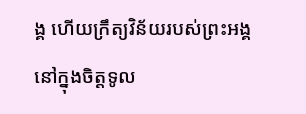ង្គ ហើយក្រឹត្យវិន័យរបស់ព្រះអង្គ នៅក្នុងចិត្តទូល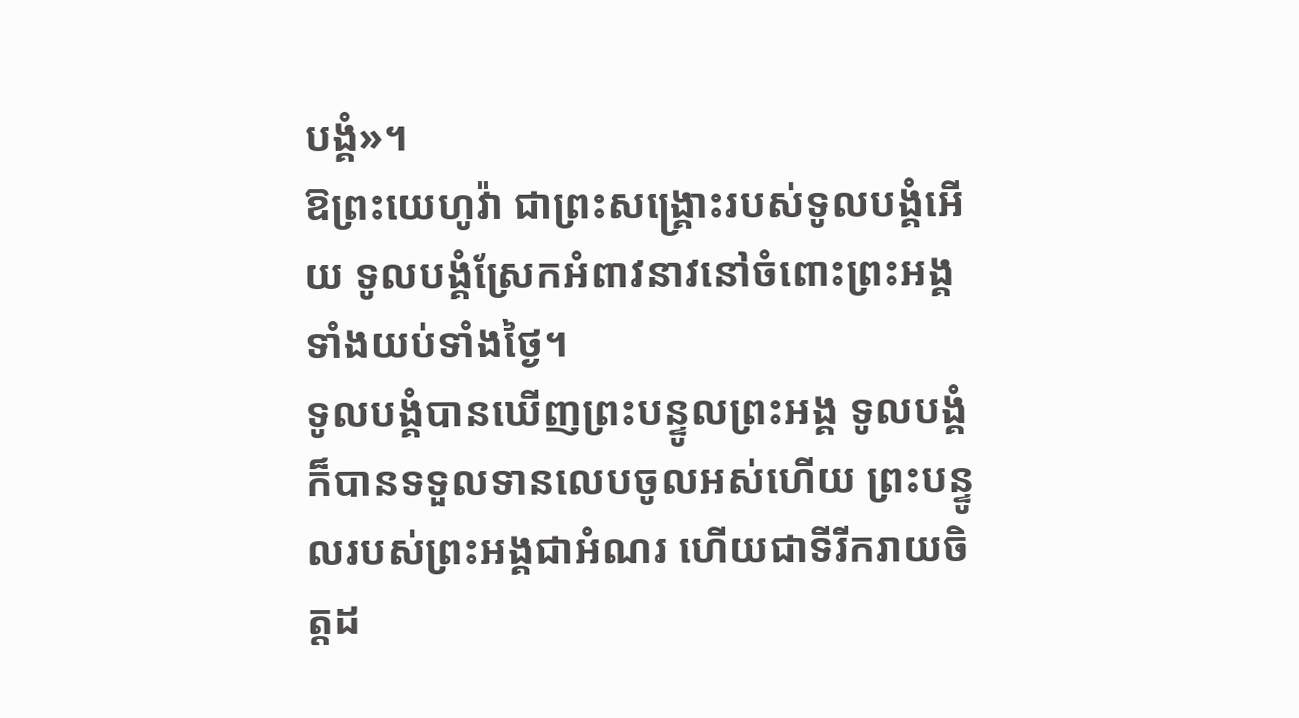បង្គំ»។
ឱព្រះយេហូវ៉ា ជាព្រះសង្គ្រោះរបស់ទូលបង្គំអើយ ទូលបង្គំស្រែកអំពាវនាវនៅចំពោះព្រះអង្គ ទាំងយប់ទាំងថ្ងៃ។
ទូលបង្គំបានឃើញព្រះបន្ទូលព្រះអង្គ ទូលបង្គំក៏បានទទួលទានលេបចូលអស់ហើយ ព្រះបន្ទូលរបស់ព្រះអង្គជាអំណរ ហើយជាទីរីករាយចិត្តដ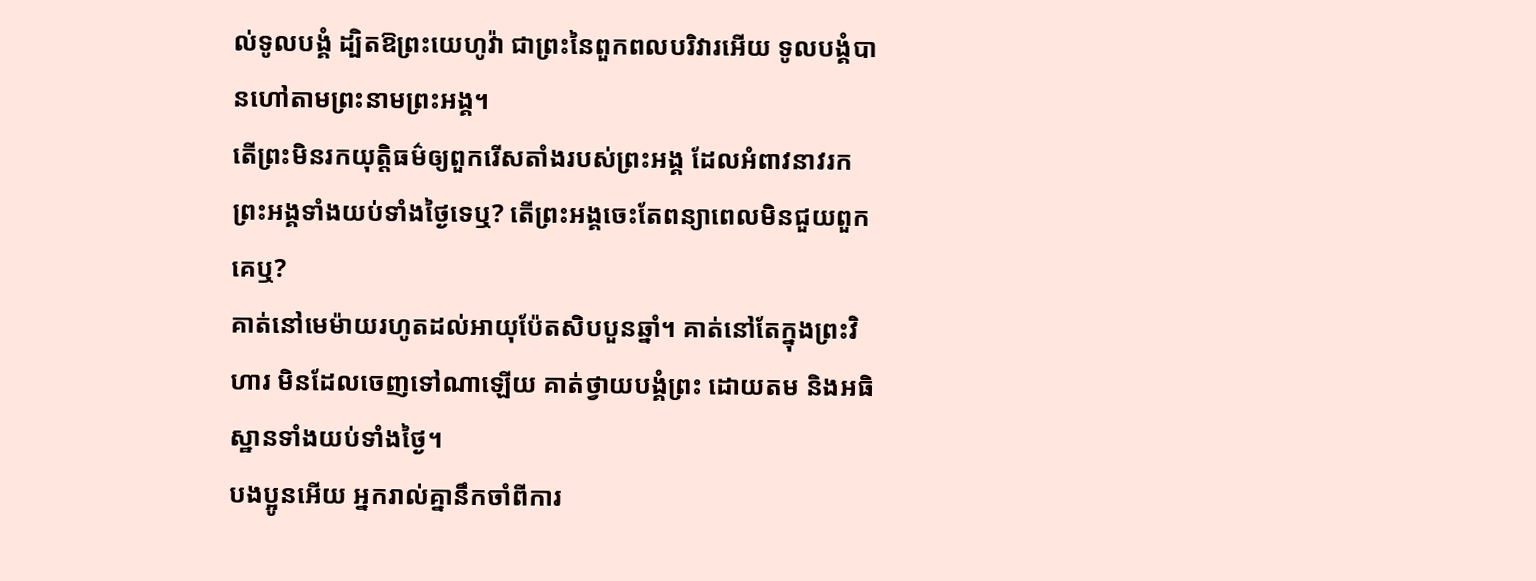ល់ទូលបង្គំ ដ្បិតឱព្រះយេហូវ៉ា ជាព្រះនៃពួកពលបរិវារអើយ ទូលបង្គំបានហៅតាមព្រះនាមព្រះអង្គ។
តើព្រះមិនរកយុត្តិធម៌ឲ្យពួករើសតាំងរបស់ព្រះអង្គ ដែលអំពាវនាវរកព្រះអង្គទាំងយប់ទាំងថ្ងៃទេឬ? តើព្រះអង្គចេះតែពន្យាពេលមិនជួយពួកគេឬ?
គាត់នៅមេម៉ាយរហូតដល់អាយុប៉ែតសិបបួនឆ្នាំ។ គាត់នៅតែក្នុងព្រះវិហារ មិនដែលចេញទៅណាឡើយ គាត់ថ្វាយបង្គំព្រះ ដោយតម និងអធិស្ឋានទាំងយប់ទាំងថ្ងៃ។
បងប្អូនអើយ អ្នករាល់គ្នានឹកចាំពីការ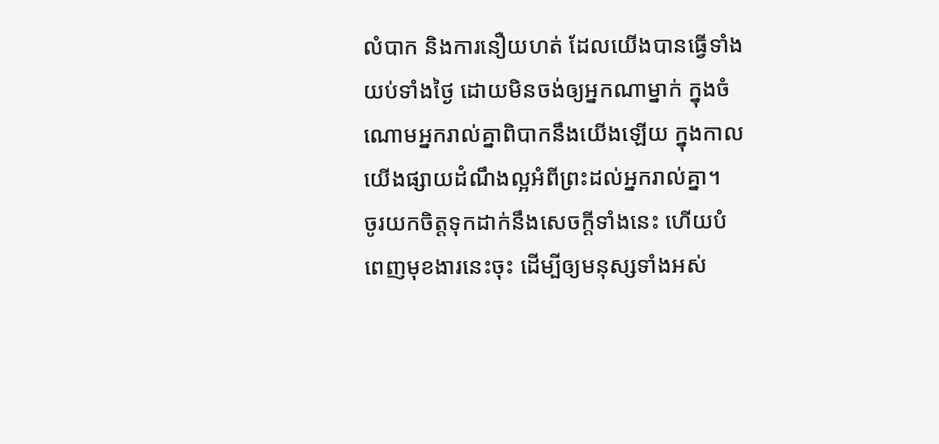លំបាក និងការនឿយហត់ ដែលយើងបានធ្វើទាំងយប់ទាំងថ្ងៃ ដោយមិនចង់ឲ្យអ្នកណាម្នាក់ ក្នុងចំណោមអ្នករាល់គ្នាពិបាកនឹងយើងឡើយ ក្នុងកាលយើងផ្សាយដំណឹងល្អអំពីព្រះដល់អ្នករាល់គ្នា។
ចូរយកចិត្តទុកដាក់នឹងសេចក្ដីទាំងនេះ ហើយបំពេញមុខងារនេះចុះ ដើម្បីឲ្យមនុស្សទាំងអស់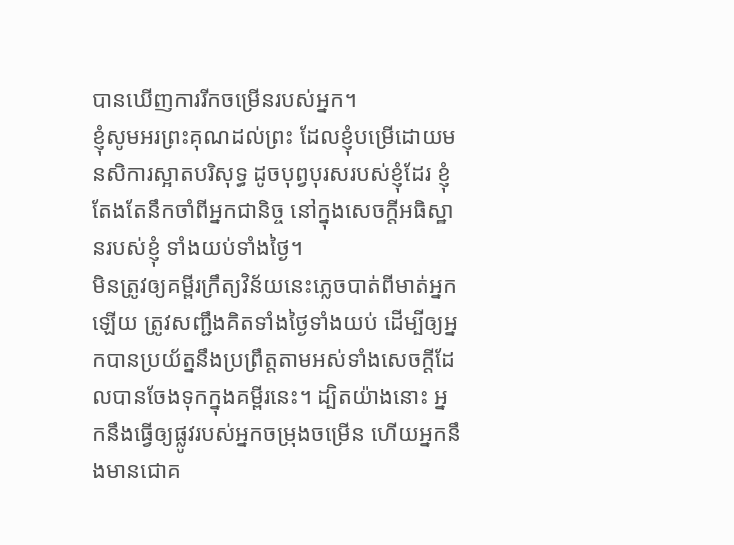បានឃើញការរីកចម្រើនរបស់អ្នក។
ខ្ញុំសូមអរព្រះគុណដល់ព្រះ ដែលខ្ញុំបម្រើដោយមនសិការស្អាតបរិសុទ្ធ ដូចបុព្វបុរសរបស់ខ្ញុំដែរ ខ្ញុំតែងតែនឹកចាំពីអ្នកជានិច្ច នៅក្នុងសេចក្ដីអធិស្ឋានរបស់ខ្ញុំ ទាំងយប់ទាំងថ្ងៃ។
មិនត្រូវឲ្យគម្ពីរក្រឹត្យវិន័យនេះភ្លេចបាត់ពីមាត់អ្នកឡើយ ត្រូវសញ្ជឹងគិតទាំងថ្ងៃទាំងយប់ ដើម្បីឲ្យអ្នកបានប្រយ័ត្ននឹងប្រព្រឹត្តតាមអស់ទាំងសេចក្ដីដែលបានចែងទុកក្នុងគម្ពីរនេះ។ ដ្បិតយ៉ាងនោះ អ្នកនឹងធ្វើឲ្យផ្លូវរបស់អ្នកចម្រុងចម្រើន ហើយអ្នកនឹងមានជោគ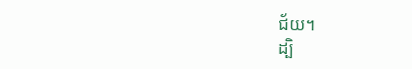ជ័យ។
ដ្បិ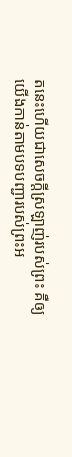តនេះហើយជាសេចក្ដីស្រឡាញ់របស់ព្រះ គឺឲ្យយើងកាន់តាមបទបញ្ជារបស់ព្រះអ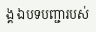ង្គ ឯបទបញ្ជារបស់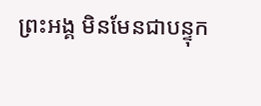ព្រះអង្គ មិនមែនជាបន្ទុក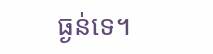ធ្ងន់ទេ។